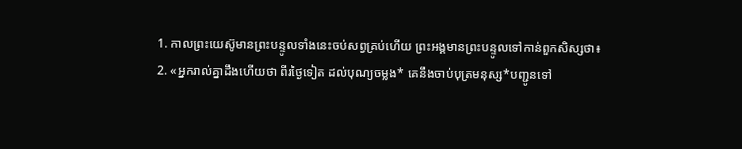1. កាលព្រះយេស៊ូមានព្រះបន្ទូលទាំងនេះចប់សព្វគ្រប់ហើយ ព្រះអង្គមានព្រះបន្ទូលទៅកាន់ពួកសិស្សថា៖
2. «អ្នករាល់គ្នាដឹងហើយថា ពីរថ្ងៃទៀត ដល់បុណ្យចម្លង* គេនឹងចាប់បុត្រមនុស្ស*បញ្ជូនទៅ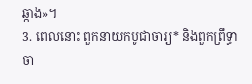ឆ្កាង»។
3. ពេលនោះ ពួកនាយកបូជាចារ្យ* និងពួកព្រឹទ្ធាចា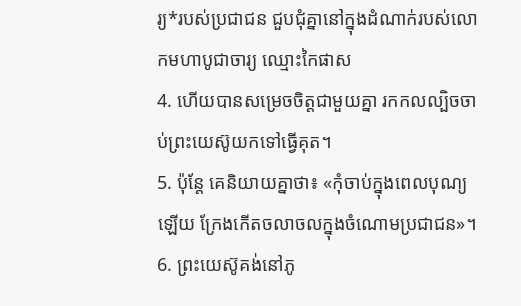រ្យ*របស់ប្រជាជន ជួបជុំគ្នានៅក្នុងដំណាក់របស់លោកមហាបូជាចារ្យ ឈ្មោះកៃផាស
4. ហើយបានសម្រេចចិត្តជាមួយគ្នា រកកលល្បិចចាប់ព្រះយេស៊ូយកទៅធ្វើគុត។
5. ប៉ុន្តែ គេនិយាយគ្នាថា៖ «កុំចាប់ក្នុងពេលបុណ្យឡើយ ក្រែងកើតចលាចលក្នុងចំណោមប្រជាជន»។
6. ព្រះយេស៊ូគង់នៅភូ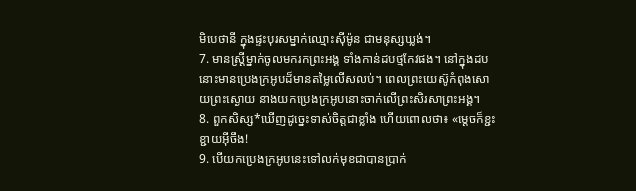មិបេថានី ក្នុងផ្ទះបុរសម្នាក់ឈ្មោះស៊ីម៉ូន ជាមនុស្សឃ្លង់។
7. មានស្ត្រីម្នាក់ចូលមករកព្រះអង្គ ទាំងកាន់ដបថ្មកែវផង។ នៅក្នុងដបនោះមានប្រេងក្រអូបដ៏មានតម្លៃលើសលប់។ ពេលព្រះយេស៊ូកំពុងសោយព្រះស្ងោយ នាងយកប្រេងក្រអូបនោះចាក់លើព្រះសិរសាព្រះអង្គ។
8. ពួកសិស្ស*ឃើញដូច្នេះទាស់ចិត្តជាខ្លាំង ហើយពោលថា៖ «ម្ដេចក៏ខ្ជះខ្ជាយអ៊ីចឹង!
9. បើយកប្រេងក្រអូបនេះទៅលក់មុខជាបានប្រាក់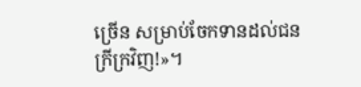ច្រើន សម្រាប់ចែកទានដល់ជនក្រីក្រវិញ!»។